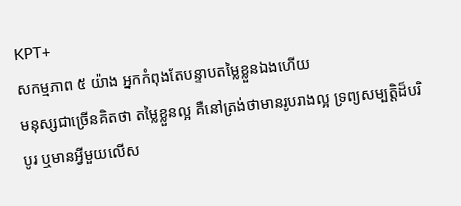KPT+
សកម្មភាព ៥ យ៉ាង អ្នកកំពុងតែបន្ទាបតម្លៃខ្លួនឯងហើយ
មនុស្សជាច្រើនគិតថា តម្លៃខ្លួនល្អ គឺនៅត្រង់ថាមានរូបរាងល្អ ទ្រព្យសម្បត្តិដ៏បរិបូរ ឬមានអ្វីមួយលើស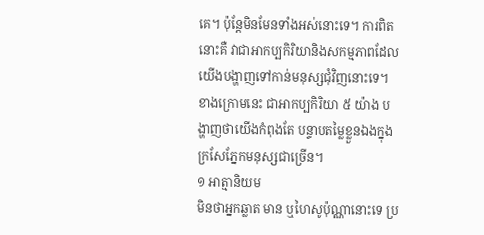គេ។ ប៉ុន្តែមិនមែនទាំងអស់នោះទេ។ ការពិតនោះគឺ វាជាអាកប្បកិរិយានិងសកម្មភាពដែលយើងបង្ហាញទៅកាន់មនុស្សជុំវិញនោះទេ។
ខាងក្រោមនេះ ជាអាកប្បកិរិយា ៥ យ៉ាង បង្ហាញថាយើងកំពុងតែ បន្ទាបតម្លៃខ្លួនឯងក្នុងក្រសែភ្នែកមនុស្សជាច្រើន។
១ អាត្មានិយម
មិនថាអ្នកឆ្លាត មាន ឬហៃសូប៉ុណ្ណានោះទេ ប្រ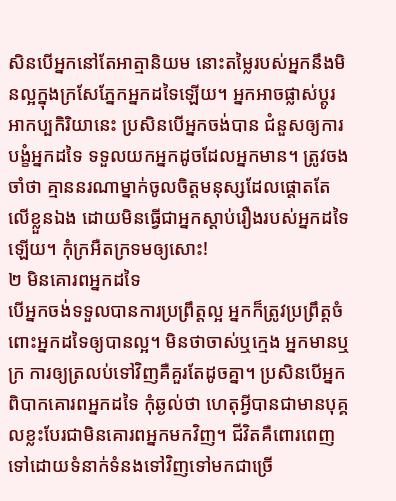សិនបើអ្នកនៅតែអាត្មានិយម នោះតម្លៃរបស់អ្នកនឹងមិនល្អក្នុងក្រសែភ្នែកអ្នកដទៃឡើយ។ អ្នកអាចផ្លាស់ប្តូរអាកប្បកិរិយានេះ ប្រសិនបើអ្នកចង់បាន ជំនួសឲ្យការបង្ខំអ្នកដទៃ ទទួលយកអ្នកដូចដែលអ្នកមាន។ ត្រូវចងចាំថា គ្មាននរណាម្នាក់ចូលចិត្តមនុស្សដែលផ្ដោតតែលើខ្លួនឯង ដោយមិនធ្វើជាអ្នកស្ដាប់រឿងរបស់អ្នកដទៃឡើយ។ កុំក្រអឺតក្រទមឲ្យសោះ!
២ មិនគោរពអ្នកដទៃ
បើអ្នកចង់ទទួលបានការប្រព្រឹត្តល្អ អ្នកក៏ត្រូវប្រព្រឹត្តចំពោះអ្នកដទៃឲ្យបានល្អ។ មិនថាចាស់ឬក្មេង អ្នកមានឬក្រ ការឲ្យត្រលប់ទៅវិញគឺគួរតែដូចគ្នា។ ប្រសិនបើអ្នកពិបាកគោរពអ្នកដទៃ កុំឆ្ងល់ថា ហេតុអ្វីបានជាមានបុគ្គលខ្លះបែរជាមិនគោរពអ្នកមកវិញ។ ជីវិតគឺពោរពេញទៅដោយទំនាក់ទំនងទៅវិញទៅមកជាច្រើ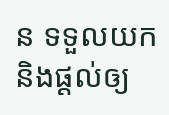ន ទទួលយក និងផ្ដល់ឲ្យ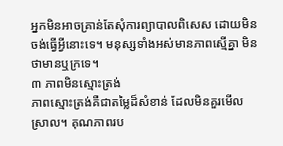អ្នកមិនអាចគ្រាន់តែសុំការព្យាបាលពិសេស ដោយមិនចង់ធ្វើអ្វីនោះទេ។ មនុស្សទាំងអស់មានភាពស្មើគ្នា មិនថាមានឬក្រទេ។
៣ ភាពមិនស្មោះត្រង់
ភាពស្មោះត្រង់គឺជាតម្លៃដ៏សំខាន់ ដែលមិនគួរមើលស្រាល។ គុណភាពរប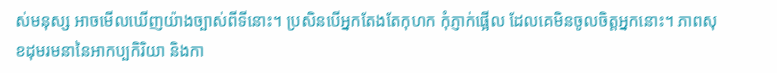ស់មនុស្ស អាចមើលឃើញយ៉ាងច្បាស់ពីទីនោះ។ ប្រសិនបើអ្នកតែងតែកុហក កុំភ្ញាក់ផ្អើល ដែលគេមិនចូលចិត្តអ្នកនោះ។ ភាពសុខដុមរមនានៃអាកប្បកិរិយា និងកា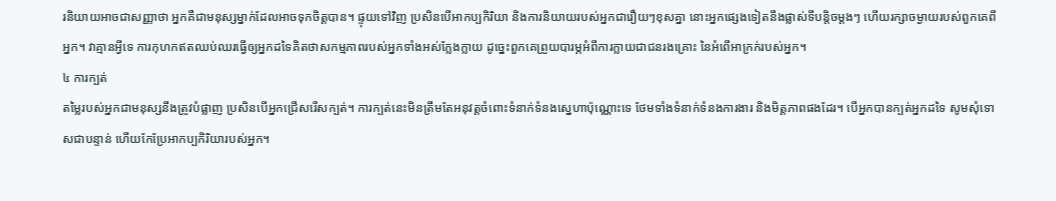រនិយាយអាចជាសញ្ញាថា អ្នកគឺជាមនុស្សម្នាក់ដែលអាចទុកចិត្តបាន។ ផ្ទុយទៅវិញ ប្រសិនបើអាកប្បកិរិយា និងការនិយាយរបស់អ្នកជារឿយៗខុសគ្នា នោះអ្នកផ្សេងទៀតនឹងផ្លាស់ទីបន្តិចម្តងៗ ហើយរក្សាចម្ងាយរបស់ពួកគេពីអ្នក។ វាគ្មានអ្វីទេ ការកុហកឥតឈប់ឈរធ្វើឲ្យអ្នកដទៃគិតថាសកម្មភាពរបស់អ្នកទាំងអស់ក្លែងក្លាយ ដូច្នេះពួកគេព្រួយបារម្ភអំពីការក្លាយជាជនរងគ្រោះ នៃអំពើអាក្រក់របស់អ្នក។
៤ ការក្បត់
តម្លៃរបស់អ្នកជាមនុស្សនឹងត្រូវបំផ្លាញ ប្រសិនបើអ្នកជ្រើសរើសក្បត់។ ការក្បត់នេះមិនត្រឹមតែអនុវត្តចំពោះទំនាក់ទំនងស្នេហាប៉ុណ្ណោះទេ ថែមទាំងទំនាក់ទំនងការងារ និងមិត្តភាពផងដែរ។ បើអ្នកបានក្បត់អ្នកដទៃ សូមសុំទោសជាបន្ទាន់ ហើយកែប្រែអាកប្បកិរិយារបស់អ្នក។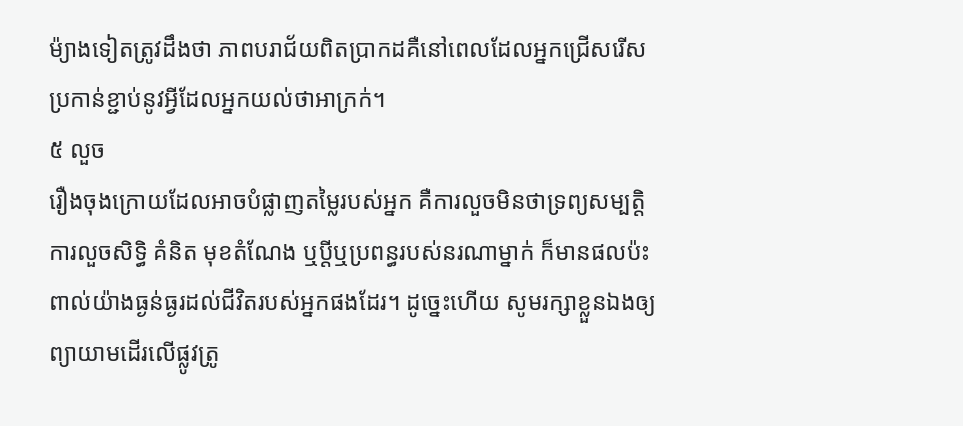ម៉្យាងទៀតត្រូវដឹងថា ភាពបរាជ័យពិតប្រាកដគឺនៅពេលដែលអ្នកជ្រើសរើសប្រកាន់ខ្ជាប់នូវអ្វីដែលអ្នកយល់ថាអាក្រក់។
៥ លួច
រឿងចុងក្រោយដែលអាចបំផ្លាញតម្លៃរបស់អ្នក គឺការលួចមិនថាទ្រព្យសម្បត្តិ ការលួចសិទ្ធិ គំនិត មុខតំណែង ឬប្តីឬប្រពន្ធរបស់នរណាម្នាក់ ក៏មានផលប៉ះពាល់យ៉ាងធ្ងន់ធ្ងរដល់ជីវិតរបស់អ្នកផងដែរ។ ដូច្នេះហើយ សូមរក្សាខ្លួនឯងឲ្យព្យាយាមដើរលើផ្លូវត្រូ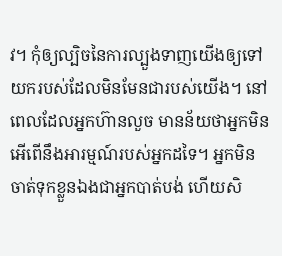វ។ កុំឲ្យល្បិចនៃការល្បួងទាញយើងឲ្យទៅយករបស់ដែលមិនមែនជារបស់យើង។ នៅពេលដែលអ្នកហ៊ានលួច មានន័យថាអ្នកមិនអើពើនឹងអារម្មណ៍របស់អ្នកដទៃ។ អ្នកមិនចាត់ទុកខ្លួនឯងជាអ្នកបាត់បង់ ហើយសិ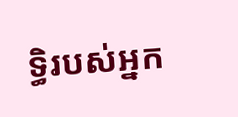ទ្ធិរបស់អ្នក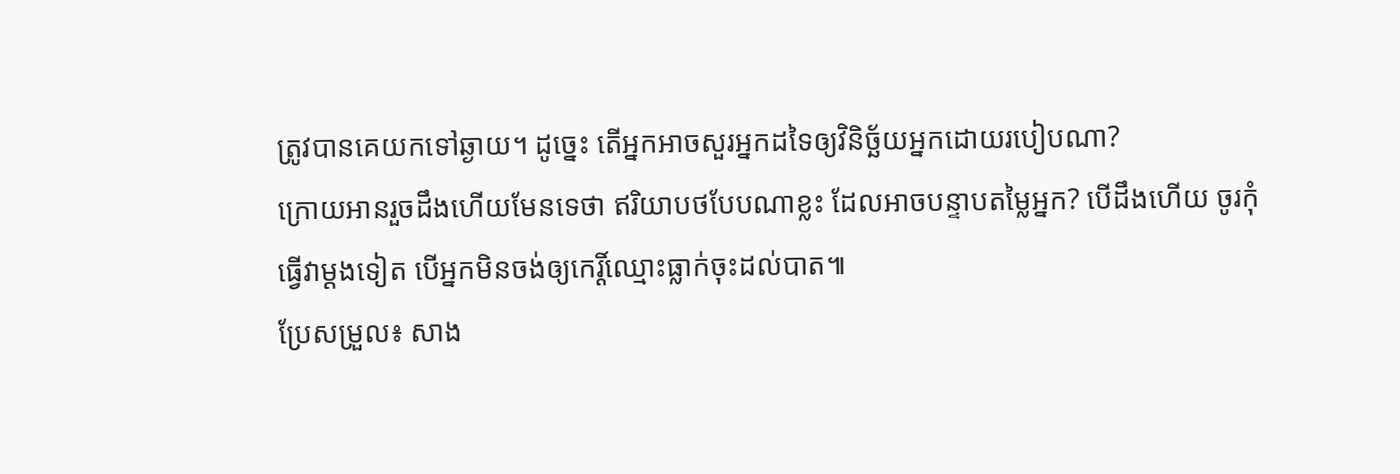ត្រូវបានគេយកទៅឆ្ងាយ។ ដូច្នេះ តើអ្នកអាចសួរអ្នកដទៃឲ្យវិនិច្ឆ័យអ្នកដោយរបៀបណា?
ក្រោយអានរួចដឹងហើយមែនទេថា ឥរិយាបថបែបណាខ្លះ ដែលអាចបន្ទាបតម្លៃអ្នក? បើដឹងហើយ ចូរកុំធ្វើវាម្ដងទៀត បើអ្នកមិនចង់ឲ្យកេរ្តិ៍ឈ្មោះធ្លាក់ចុះដល់បាត៕
ប្រែសម្រួល៖ សាង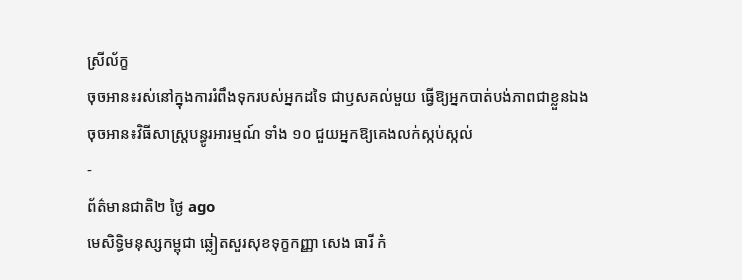ស្រីល័ក្ខ
ចុចអាន៖រស់នៅក្នុងការរំពឹងទុករបស់អ្នកដទៃ ជាឫសគល់មួយ ធ្វើឱ្យអ្នកបាត់បង់ភាពជាខ្លួនឯង
ចុចអាន៖វិធីសាស្ត្របន្ធូរអារម្មណ៍ ទាំង ១០ ជួយអ្នកឱ្យគេងលក់ស្កប់ស្កល់
-
ព័ត៌មានជាតិ២ ថ្ងៃ ago
មេសិទ្ធិមនុស្សកម្ពុជា ឆ្លៀតសួរសុខទុក្ខកញ្ញា សេង ធារី កំ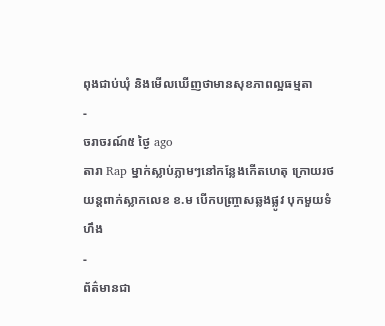ពុងជាប់ឃុំ និងមើលឃើញថាមានសុខភាពល្អធម្មតា
-
ចរាចរណ៍៥ ថ្ងៃ ago
តារា Rap ម្នាក់ស្លាប់ភ្លាមៗនៅកន្លែងកើតហេតុ ក្រោយរថយន្ដពាក់ស្លាកលេខ ខ.ម បើកបញ្ច្រាសឆ្លងផ្លូវ បុកមួយទំហឹង
-
ព័ត៌មានជា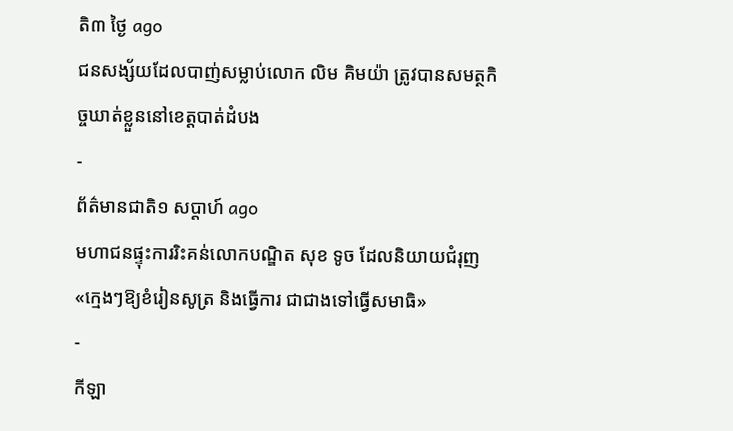តិ៣ ថ្ងៃ ago
ជនសង្ស័យដែលបាញ់សម្លាប់លោក លិម គិមយ៉ា ត្រូវបានសមត្ថកិច្ចឃាត់ខ្លួននៅខេត្តបាត់ដំបង
-
ព័ត៌មានជាតិ១ សប្តាហ៍ ago
មហាជនផ្ទុះការរិះគន់លោកបណ្ឌិត សុខ ទូច ដែលនិយាយជំរុញ«ក្មេងៗឱ្យខំរៀនសូត្រ និងធ្វើការ ជាជាងទៅធ្វើសមាធិ»
-
កីឡា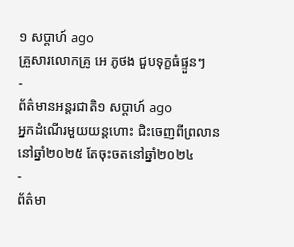១ សប្តាហ៍ ago
គ្រួសារលោកគ្រូ អេ ភូថង ជួបទុក្ខធំផ្ទួនៗ
-
ព័ត៌មានអន្ដរជាតិ១ សប្តាហ៍ ago
អ្នកដំណើរមួយយន្តហោះ ជិះចេញពីព្រលាននៅឆ្នាំ២០២៥ តែចុះចតនៅឆ្នាំ២០២៤
-
ព័ត៌មា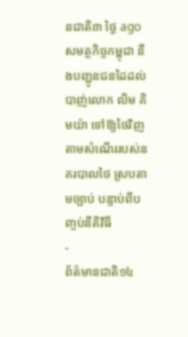នជាតិ៣ ថ្ងៃ ago
សមត្ថកិច្ចកម្ពុជា នឹងបញ្ជូនជនដៃដល់បាញ់លោក លិម គិមយ៉ា ទៅឱ្យថៃវិញ តាមសំណើររបស់នគរបាលថៃ ស្របតាមច្បាប់ បន្ទាប់ពីបញ្ចប់នីតិវិធី
-
ព័ត៌មានជាតិ១៤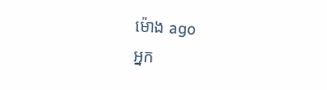ម៉ោង ago
អ្នក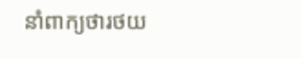នាំពាក្យថារថយ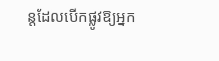ន្តដែលបើកផ្លូវឱ្យអ្នក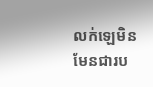លក់ឡេមិនមែនជារប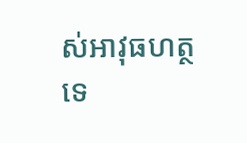ស់អាវុធហត្ថទេ